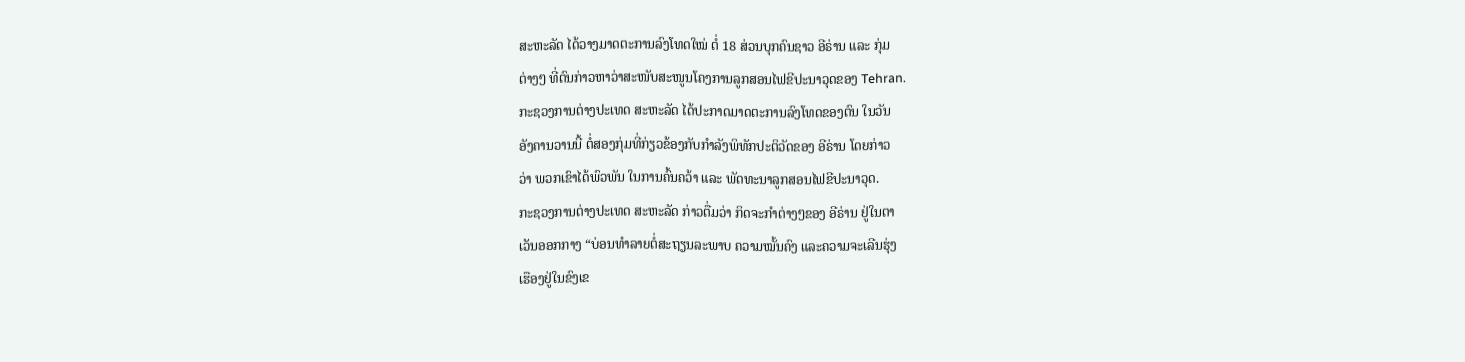ສະຫະລັດ ໄດ້ວາງມາດຕະການລົງໂທດໃໝ່ ຕໍ່ 18 ສ່ວນບຸກຄົນຊາວ ອີຣ່ານ ແລະ ກຸ່ມ
ຕ່າງໆ ທີ່ຕົນກ່າວຫາວ່າສະໜັບສະໜູນໂຄງການລູກສອນໄຟຂີປະນາວຸດຂອງ Tehran.
ກະຊວງການຕ່າງປະເທດ ສະຫະລັດ ໄດ້ປະກາດມາດຕະການລົງໂທດຂອງຕົນ ໃນວັນ
ອັງຄານວານນີ້ ຕໍ່ສອງກຸ່ມທີ່ກ່ຽວຂ້ອງກັບກຳລັງພິທັກປະຕິວັດຂອງ ອີຣ່ານ ໂດຍກ່າວ
ວ່າ ພວກເຂົາໄດ້ພົວພັນ ໃນການຄົ້ນຄວ້າ ແລະ ພັດທະນາລູກສອນໄຟຂີປະນາວຸດ.
ກະຊວງການຕ່າງປະເທດ ສະຫະລັດ ກ່າວຕື່ມວ່າ ກິດຈະກຳຕ່າງໆຂອງ ອີຣ່ານ ຢູ່ໃນຕາ
ເວັນອອກກາງ “ບ່ອນທຳລາຍຕໍ່ສະຖຽນລະພາບ ຄວາມໝັ້ນຄົງ ແລະຄວາມຈະເລີນຮຸ່ງ
ເຮືອງຢູ່ໃນຂົງເຂ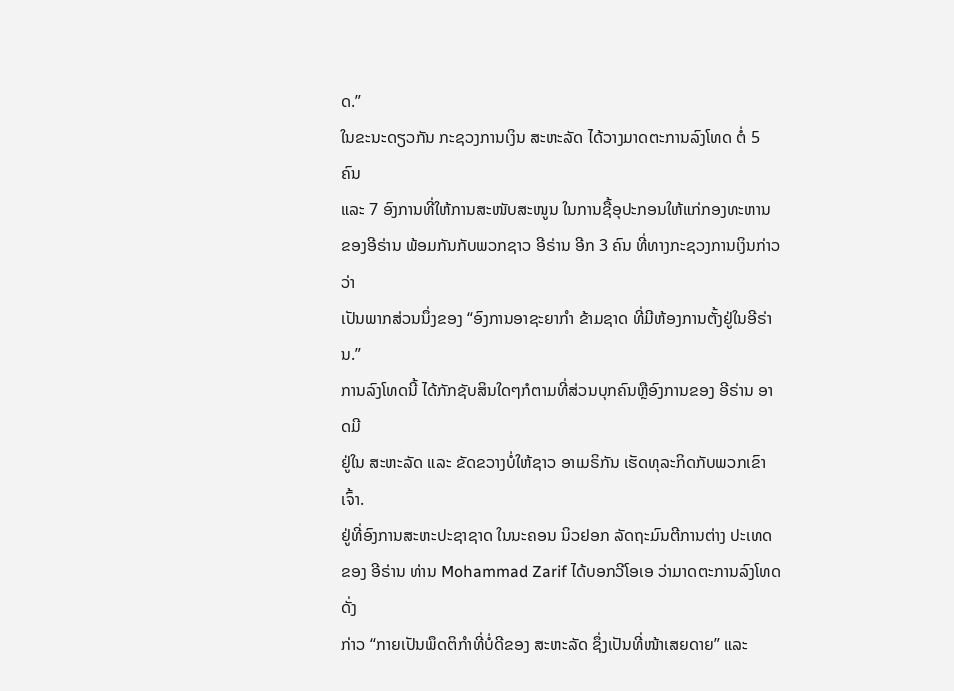ດ.”
ໃນຂະນະດຽວກັນ ກະຊວງການເງິນ ສະຫະລັດ ໄດ້ວາງມາດຕະການລົງໂທດ ຕໍ່ 5 ຄົນ
ແລະ 7 ອົງການທີ່ໃຫ້ການສະໜັບສະໜູນ ໃນການຊື້ອຸປະກອນໃຫ້ແກ່ກອງທະຫານ
ຂອງອີຣ່ານ ພ້ອມກັນກັບພວກຊາວ ອີຣ່ານ ອີກ 3 ຄົນ ທີ່ທາງກະຊວງການເງິນກ່າວວ່າ
ເປັນພາກສ່ວນນຶ່ງຂອງ “ອົງການອາຊະຍາກຳ ຂ້າມຊາດ ທີ່ມີຫ້ອງການຕັ້ງຢູ່ໃນອີຣ່ານ.”
ການລົງໂທດນີ້ ໄດ້ກັກຊັບສິນໃດໆກໍຕາມທີ່ສ່ວນບຸກຄົນຫຼືອົງການຂອງ ອີຣ່ານ ອາດມີ
ຢູ່ໃນ ສະຫະລັດ ແລະ ຂັດຂວາງບໍ່ໃຫ້ຊາວ ອາເມຣິກັນ ເຮັດທຸລະກິດກັບພວກເຂົາເຈົ້າ.
ຢູ່ທີ່ອົງການສະຫະປະຊາຊາດ ໃນນະຄອນ ນິວຢອກ ລັດຖະມົນຕີການຕ່າງ ປະເທດ
ຂອງ ອີຣ່ານ ທ່ານ Mohammad Zarif ໄດ້ບອກວີໂອເອ ວ່າມາດຕະການລົງໂທດດັ່ງ
ກ່າວ “ກາຍເປັນພຶດຕິກຳທີ່ບໍ່ດີຂອງ ສະຫະລັດ ຊຶ່ງເປັນທີ່ໜ້າເສຍດາຍ” ແລະ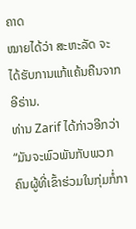ຄາດ
ໝາຍໄດ້ວ່າ ສະຫະລັດ ຈະໄດ້ຮັບການແກ້ແຄ້ນຄືນຈາກ ອີຣ່ານ.
ທ່ານ Zarif ໄດ້ກ່າວອີກວ່າ “ມັນຈະພົວພັນກັບພວກຄົນຜູ້ທີ່ເຂົ້າຮ່ວມໃນກຸ່ມກໍ່ກາ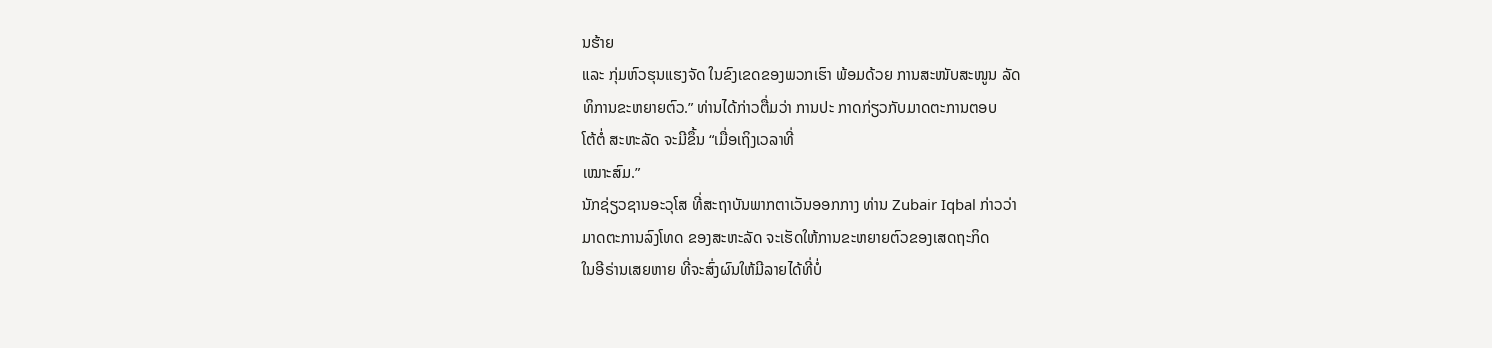ນຮ້າຍ
ແລະ ກຸ່ມຫົວຮຸນແຮງຈັດ ໃນຂົງເຂດຂອງພວກເຮົາ ພ້ອມດ້ວຍ ການສະໜັບສະໜູນ ລັດ
ທິການຂະຫຍາຍຕົວ.” ທ່ານໄດ້ກ່າວຕື່ມວ່າ ການປະ ກາດກ່ຽວກັບມາດຕະການຕອບ
ໂຕ້ຕໍ່ ສະຫະລັດ ຈະມີຂຶ້ນ “ເມື່ອເຖິງເວລາທີ່
ເໝາະສົມ.”
ນັກຊ່ຽວຊານອະວຸໂສ ທີ່ສະຖາບັນພາກຕາເວັນອອກກາງ ທ່ານ Zubair Iqbal ກ່າວວ່າ
ມາດຕະການລົງໂທດ ຂອງສະຫະລັດ ຈະເຮັດໃຫ້ການຂະຫຍາຍຕົວຂອງເສດຖະກິດ
ໃນອີຣ່ານເສຍຫາຍ ທີ່ຈະສົ່ງຜົນໃຫ້ມີລາຍໄດ້ທີ່ບໍ່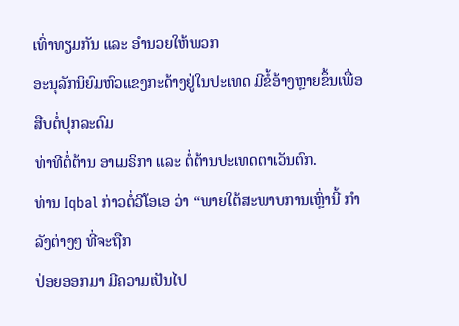ເທົ່າທຽມກັນ ແລະ ອຳນວຍໃຫ້ພວກ
ອະນຸລັກນິຍົມຫົວແຂງກະດ້າງຢູ່ໃນປະເທດ ມີຂໍ້ອ້າງຫຼາຍຂຶ້ນເພື່ອສືບຕໍ່ປຸກລະດົມ
ທ່າທີຕໍ່ຕ້ານ ອາເມຣິກາ ແລະ ຕໍ່ຕ້ານປະເທດຕາເວັນຕົກ.
ທ່ານ Iqbal ກ່າວຕໍ່ວີໂອເອ ວ່າ “ພາຍໃຕ້ສະພາບການເຫຼົ່ານີ້ ກຳລັງຕ່າງໆ ທີ່ຈະຖືກ
ປ່ອຍອອກມາ ມີຄວາມເປັນໄປ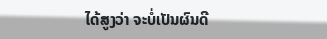ໄດ້ສູງວ່າ ຈະບໍ່ເປັນຜົນດີ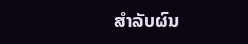ສຳລັບຜົນ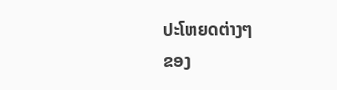ປະໂຫຍດຕ່າງໆ
ຂອງ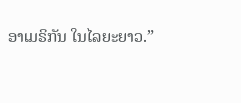ອາເມຣິກັນ ໃນໄລຍະຍາວ.”